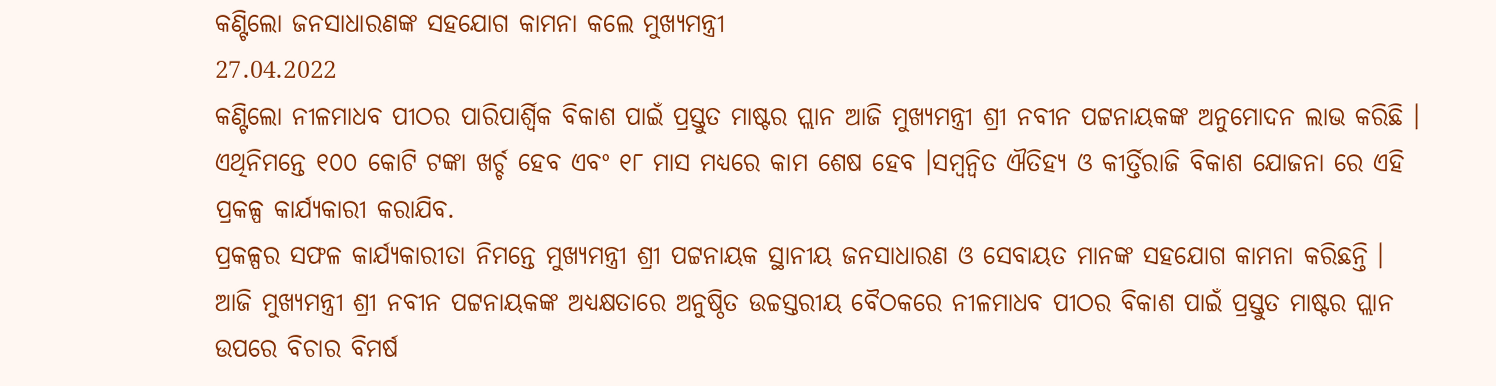କଣ୍ଟିଲୋ ଜନସାଧାରଣଙ୍କ ସହଯୋଗ କାମନା କଲେ ମୁଖ୍ୟମନ୍ତ୍ରୀ
27.04.2022
କଣ୍ଟିଲୋ ନୀଳମାଧବ ପୀଠର ପାରିପାର୍ଶ୍ବିକ ବିକାଶ ପାଇଁ ପ୍ରସ୍ତୁତ ମାଷ୍ଟର ପ୍ଲାନ ଆଜି ମୁଖ୍ୟମନ୍ତ୍ରୀ ଶ୍ରୀ ନବୀନ ପଟ୍ଟନାୟକଙ୍କ ଅନୁମୋଦନ ଲାଭ କରିଛି । ଏଥିନିମନ୍ତେ ୧୦୦ କୋଟି ଟଙ୍କା ଖର୍ଚ୍ଚ ହେବ ଏବଂ ୧୮ ମାସ ମଧ୍ୟରେ କାମ ଶେଷ ହେବ ।ସମ୍ୱନ୍ୱିତ ଐତିହ୍ୟ ଓ କୀର୍ତ୍ତିରାଜି ବିକାଶ ଯୋଜନା ରେ ଏହି ପ୍ରକଳ୍ପ କାର୍ଯ୍ୟକାରୀ କରାଯିବ.
ପ୍ରକଳ୍ପର ସଫଳ କାର୍ଯ୍ୟକାରୀତା ନିମନ୍ତେ ମୁଖ୍ୟମନ୍ତ୍ରୀ ଶ୍ରୀ ପଟ୍ଟନାୟକ ସ୍ଥାନୀୟ ଜନସାଧାରଣ ଓ ସେବାୟତ ମାନଙ୍କ ସହଯୋଗ କାମନା କରିଛନ୍ତି ।
ଆଜି ମୁଖ୍ୟମନ୍ତ୍ରୀ ଶ୍ରୀ ନବୀନ ପଟ୍ଟନାୟକଙ୍କ ଅଧ୍ୟକ୍ଷତାରେ ଅନୁଷ୍ଠିତ ଉଚ୍ଚସ୍ତରୀୟ ବୈଠକରେ ନୀଳମାଧବ ପୀଠର ବିକାଶ ପାଇଁ ପ୍ରସ୍ତୁତ ମାଷ୍ଟର ପ୍ଲାନ ଉପରେ ବିଚାର ବିମର୍ଷ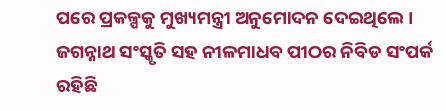ପରେ ପ୍ରକଳ୍ପକୁ ମୁଖ୍ୟମନ୍ତ୍ରୀ ଅନୁମୋଦନ ଦେଇଥିଲେ ।
ଜଗନ୍ନାଥ ସଂସ୍କୃତି ସହ ନୀଳମାଧବ ପୀଠର ନିବିଡ ସଂପର୍କ ରହିଛି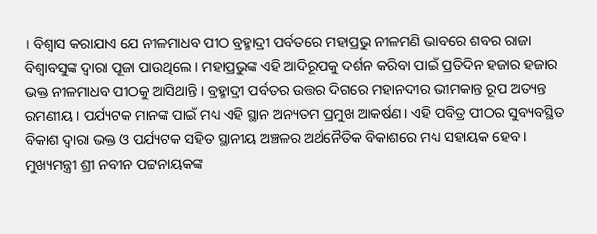। ବିଶ୍ବାସ କରାଯାଏ ଯେ ନୀଳମାଧବ ପୀଠ ବ୍ରହ୍ମାଦ୍ରୀ ପର୍ବତରେ ମହାପ୍ରଭୁ ନୀଳମଣି ଭାବରେ ଶବର ରାଜା ବିଶ୍ବାବସୁଙ୍କ ଦ୍ବାରା ପୂଜା ପାଉଥିଲେ । ମହାପ୍ରଭୁଙ୍କ ଏହି ଆଦିରୂପକୁ ଦର୍ଶନ କରିବା ପାଇଁ ପ୍ରତିଦିନ ହଜାର ହଜାର ଭକ୍ତ ନୀଳମାଧବ ପୀଠକୁ ଆସିଥାନ୍ତି । ବ୍ରହ୍ମାଦ୍ରୀ ପର୍ବତର ଉତ୍ତର ଦିଗରେ ମହାନଦୀର ଭୀମକାନ୍ତ ରୂପ ଅତ୍ୟନ୍ତ ରମଣୀୟ । ପର୍ଯ୍ୟଟକ ମାନଙ୍କ ପାଇଁ ମଧ୍ୟ ଏହି ସ୍ଥାନ ଅନ୍ୟତମ ପ୍ରମୁଖ ଆକର୍ଷଣ। ଏହି ପବିତ୍ର ପୀଠର ସୁବ୍ୟବସ୍ଥିତ ବିକାଶ ଦ୍ବାରା ଭକ୍ତ ଓ ପର୍ଯ୍ୟଟକ ସହିତ ସ୍ଥାନୀୟ ଅଞ୍ଚଳର ଅର୍ଥନୈତିକ ବିକାଶରେ ମଧ୍ୟ ସହାୟକ ହେବ ।
ମୁଖ୍ୟମନ୍ତ୍ରୀ ଶ୍ରୀ ନବୀନ ପଟ୍ଟନାୟକଙ୍କ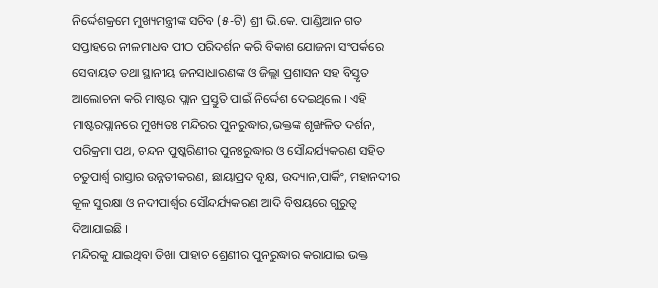ନିର୍ଦ୍ଦେଶକ୍ରମେ ମୁଖ୍ୟମନ୍ତ୍ରୀଙ୍କ ସଚିବ (୫-ଟି) ଶ୍ରୀ ଭି.କେ. ପାଣ୍ଡିଆନ ଗତ ସପ୍ତାହରେ ନୀଳମାଧବ ପୀଠ ପରିଦର୍ଶନ କରି ବିକାଶ ଯୋଜନା ସଂପର୍କରେ ସେବାୟତ ତଥା ସ୍ଥାନୀୟ ଜନସାଧାରଣଙ୍କ ଓ ଜିଲ୍ଲା ପ୍ରଶାସନ ସହ ବିସ୍ତୃତ ଆଲୋଚନା କରି ମାଷ୍ଟର ପ୍ଲାନ ପ୍ରସ୍ତୁତି ପାଇଁ ନିର୍ଦ୍ଦେଶ ଦେଇଥିଲେ । ଏହି ମାଷ୍ଟରପ୍ଲାନରେ ମୁଖ୍ୟତଃ ମନ୍ଦିରର ପୁନରୁଦ୍ଧାର,ଭକ୍ତଙ୍କ ଶୃଙ୍ଖଳିତ ଦର୍ଶନ, ପରିକ୍ରମା ପଥ, ଚନ୍ଦନ ପୁଷ୍କରିଣୀର ପୁନଃରୁଦ୍ଧାର ଓ ସୌନ୍ଦର୍ଯ୍ୟକରଣ ସହିତ ଚତୁପାର୍ଶ୍ବ ରାସ୍ତାର ଉନ୍ନତୀକରଣ, ଛାୟାପ୍ରଦ ବୃକ୍ଷ, ଉଦ୍ୟାନ,ପାର୍କିଂ, ମହାନଦୀର କୂଳ ସୁରକ୍ଷା ଓ ନଦୀପାର୍ଶ୍ବର ସୌନ୍ଦର୍ଯ୍ୟକରଣ ଆଦି ବିଷୟରେ ଗୁରୁତ୍ବ ଦିଆଯାଇଛି ।
ମନ୍ଦିରକୁ ଯାଇଥିବା ତିଖା ପାହାଚ ଶ୍ରେଣୀର ପୁନରୁଦ୍ଧାର କରାଯାଇ ଭକ୍ତ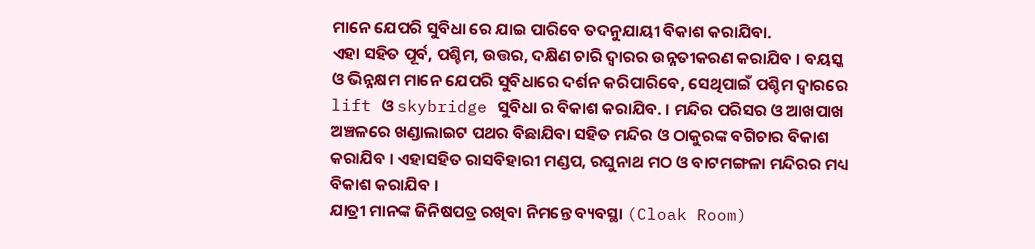ମାନେ ଯେପରି ସୁବିଧା ରେ ଯାଇ ପାରିବେ ତଦନୁଯାୟୀ ବିକାଶ କରାଯିବା.
ଏହା ସହିତ ପୂର୍ବ, ପଶ୍ଚିମ, ଉତ୍ତର, ଦକ୍ଷିଣ ଚାରି ଦ୍ବାରର ଉନ୍ନତୀକରଣ କରାଯିବ । ବୟସ୍କ ଓ ଭିନ୍ନକ୍ଷମ ମାନେ ଯେପରି ସୁବିଧାରେ ଦର୍ଶନ କରିପାରିବେ, ସେଥିପାଇଁ ପଶ୍ଚିମ ଦ୍ୱାରରେ lift ଓ skybridge ସୁବିଧା ର ବିକାଶ କରାଯିବ. । ମନ୍ଦିର ପରିସର ଓ ଆଖପାଖ ଅଞ୍ଚଳରେ ଖଣ୍ଡାଲାଇଟ ପଥର ବିଛାଯିବା ସହିତ ମନ୍ଦିର ଓ ଠାକୁରଙ୍କ ବଗିଚାର ବିକାଶ କରାଯିବ । ଏହାସହିତ ରାସବିହାରୀ ମଣ୍ଡପ, ରଘୁନାଥ ମଠ ଓ ବାଟମଙ୍ଗଳା ମନ୍ଦିରର ମଧ୍ୟ ବିକାଶ କରାଯିବ ।
ଯାତ୍ରୀ ମାନଙ୍କ ଜିନିଷପତ୍ର ରଖିବା ନିମନ୍ତେ ବ୍ୟବସ୍ଥା (Cloak Room)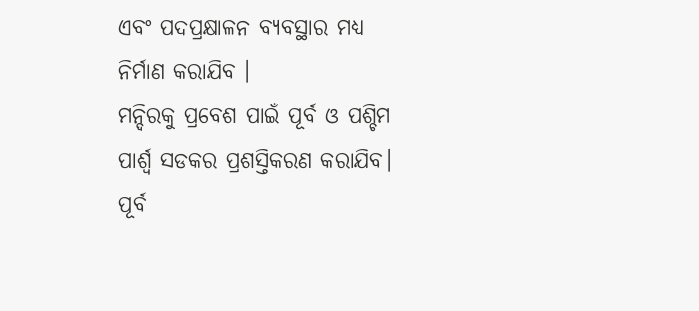ଏବଂ ପଦପ୍ରକ୍ଷାଳନ ବ୍ୟବସ୍ଥାର ମଧ୍ୟ ନିର୍ମାଣ କରାଯିବ ।
ମନ୍ଦିରକୁ ପ୍ରବେଶ ପାଇଁ ପୂର୍ବ ଓ ପଶ୍ଚିମ ପାର୍ଶ୍ବ ସଡକର ପ୍ରଶସ୍ତିକରଣ କରାଯିବ। ପୂର୍ବ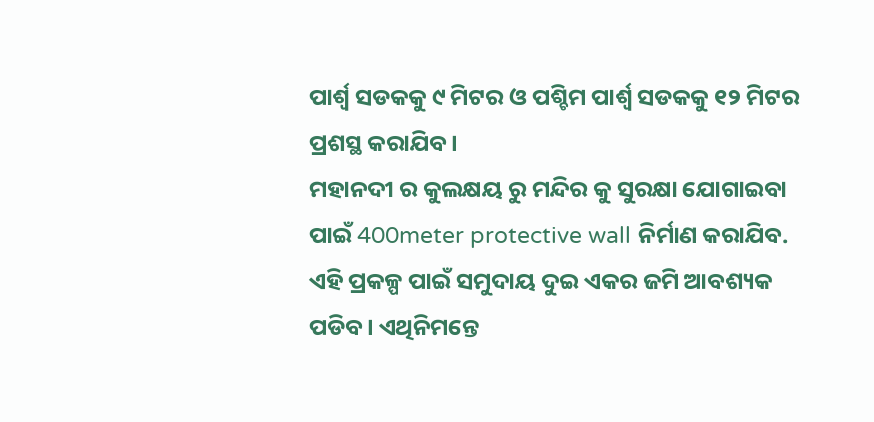ପାର୍ଶ୍ବ ସଡକକୁ ୯ ମିଟର ଓ ପଶ୍ଚିମ ପାର୍ଶ୍ବ ସଡକକୁ ୧୨ ମିଟର ପ୍ରଶସ୍ଥ କରାଯିବ।
ମହାନଦୀ ର କୁଲକ୍ଷୟ ରୁ ମନ୍ଦିର କୁ ସୁରକ୍ଷା ଯୋଗାଇବା ପାଇଁ 400meter protective wall ନିର୍ମାଣ କରାଯିବ.
ଏହି ପ୍ରକଳ୍ପ ପାଇଁ ସମୁଦାୟ ଦୁଇ ଏକର ଜମି ଆବଶ୍ୟକ ପଡିବ। ଏଥିନିମନ୍ତେ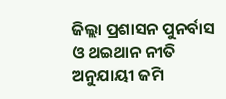ଜିଲ୍ଲା ପ୍ରଶାସନ ପୁନର୍ବାସ ଓ ଥଇଥାନ ନୀତି ଅନୁଯାୟୀ ଜମି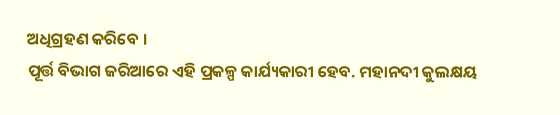ଅଧିଗ୍ରହଣ କରିବେ ।
ପୂର୍ତ୍ତ ବିଭାଗ ଜରିଆରେ ଏହି ପ୍ରକଳ୍ପ କାର୍ଯ୍ୟକାରୀ ହେବ. ମହାନଦୀ କୁଲକ୍ଷୟ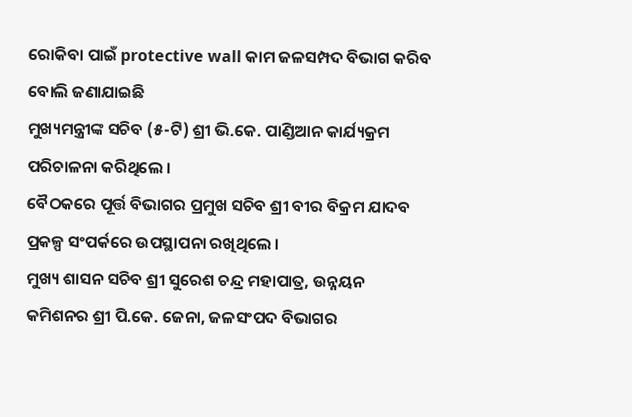ରୋକିବା ପାଇଁ protective wall କାମ ଜଳସମ୍ପଦ ବିଭାଗ କରିବ ବୋଲି ଜଣାଯାଇଛି
ମୁଖ୍ୟମନ୍ତ୍ରୀଙ୍କ ସଚିବ (୫-ଟି) ଶ୍ରୀ ଭି.କେ. ପାଣ୍ଡିଆନ କାର୍ଯ୍ୟକ୍ରମ ପରିଚାଳନା କରିଥିଲେ ।
ବୈଠକରେ ପୂର୍ତ୍ତ ବିଭାଗର ପ୍ରମୁଖ ସଚିବ ଶ୍ରୀ ବୀର ବିକ୍ରମ ଯାଦବ ପ୍ରକଳ୍ପ ସଂପର୍କରେ ଉପସ୍ଥାପନା ରଖିଥିଲେ ।
ମୁଖ୍ୟ ଶାସନ ସଚିବ ଶ୍ରୀ ସୁରେଶ ଚନ୍ଦ୍ର ମହାପାତ୍ର, ଉନ୍ନୟନ କମିଶନର ଶ୍ରୀ ପି.କେ. ଜେନା, ଜଳସଂପଦ ବିଭାଗର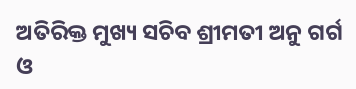ଅତିରିକ୍ତ ମୁଖ୍ୟ ସଚିବ ଶ୍ରୀମତୀ ଅନୁ ଗର୍ଗ ଓ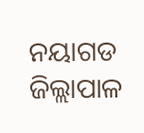ନୟାଗଡ ଜିଲ୍ଲାପାଳ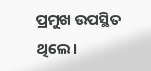ପ୍ରମୁଖ ଉପସ୍ଥିତ ଥିଲେ।